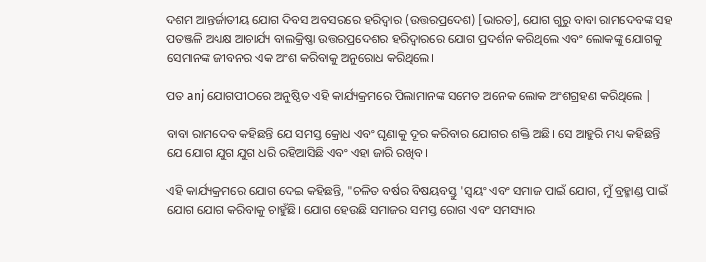ଦଶମ ଆନ୍ତର୍ଜାତୀୟ ଯୋଗ ଦିବସ ଅବସରରେ ହରିଦ୍ୱାର (ଉତ୍ତରପ୍ରଦେଶ) [ଭାରତ], ଯୋଗ ଗୁରୁ ବାବା ରାମଦେବଙ୍କ ସହ ପତଞ୍ଜଳି ଅଧ୍ୟକ୍ଷ ଆଚାର୍ଯ୍ୟ ବାଲକ୍ରିଷ୍ଣା ଉତ୍ତରପ୍ରଦେଶର ହରିଦ୍ୱାରରେ ଯୋଗ ପ୍ରଦର୍ଶନ କରିଥିଲେ ଏବଂ ଲୋକଙ୍କୁ ଯୋଗକୁ ସେମାନଙ୍କ ଜୀବନର ଏକ ଅଂଶ କରିବାକୁ ଅନୁରୋଧ କରିଥିଲେ।

ପତ anj ଯୋଗପୀଠରେ ଅନୁଷ୍ଠିତ ଏହି କାର୍ଯ୍ୟକ୍ରମରେ ପିଲାମାନଙ୍କ ସମେତ ଅନେକ ଲୋକ ଅଂଶଗ୍ରହଣ କରିଥିଲେ |

ବାବା ରାମଦେବ କହିଛନ୍ତି ଯେ ସମସ୍ତ କ୍ରୋଧ ଏବଂ ଘୃଣାକୁ ଦୂର କରିବାର ଯୋଗର ଶକ୍ତି ଅଛି। ସେ ଆହୁରି ମଧ୍ୟ କହିଛନ୍ତି ଯେ ଯୋଗ ଯୁଗ ଯୁଗ ଧରି ରହିଆସିଛି ଏବଂ ଏହା ଜାରି ରଖିବ।

ଏହି କାର୍ଯ୍ୟକ୍ରମରେ ଯୋଗ ଦେଇ କହିଛନ୍ତି, "ଚଳିତ ବର୍ଷର ବିଷୟବସ୍ତୁ 'ସ୍ୱୟଂ ଏବଂ ସମାଜ ପାଇଁ ଯୋଗ, ମୁଁ ବ୍ରହ୍ମାଣ୍ଡ ପାଇଁ ଯୋଗ ଯୋଗ କରିବାକୁ ଚାହୁଁଛି। ଯୋଗ ହେଉଛି ସମାଜର ସମସ୍ତ ରୋଗ ଏବଂ ସମସ୍ୟାର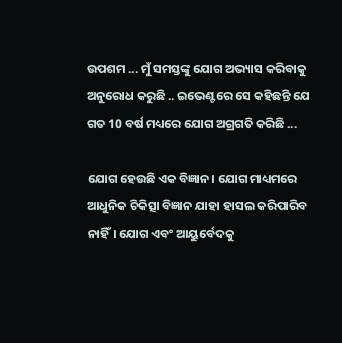ଉପଶମ ... ମୁଁ ସମସ୍ତଙ୍କୁ ଯୋଗ ଅଭ୍ୟାସ କରିବାକୁ ଅନୁରୋଧ କରୁଛି .. ଇଭେଣ୍ଟରେ ସେ କହିଛନ୍ତି ଯେ ଗତ 10 ବର୍ଷ ମଧ୍ୟରେ ଯୋଗ ଅଗ୍ରଗତି କରିଛି ...

ଯୋଗ ହେଉଛି ଏକ ବିଜ୍ଞାନ। ଯୋଗ ମାଧ୍ୟମରେ ଆଧୁନିକ ଚିକିତ୍ସା ବିଜ୍ଞାନ ଯାହା ହାସଲ କରିପାରିବ ନାହିଁ। ଯୋଗ ଏବଂ ଆୟୁର୍ବେଦକୁ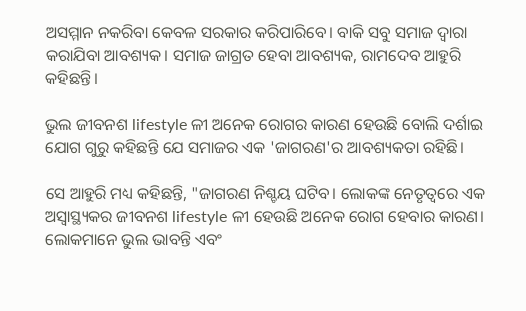ଅସମ୍ମାନ ନକରିବା କେବଳ ସରକାର କରିପାରିବେ। ବାକି ସବୁ ସମାଜ ଦ୍ୱାରା କରାଯିବା ଆବଶ୍ୟକ। ସମାଜ ଜାଗ୍ରତ ହେବା ଆବଶ୍ୟକ, ରାମଦେବ ଆହୁରି କହିଛନ୍ତି।

ଭୁଲ ଜୀବନଶ lifestyle ଳୀ ଅନେକ ରୋଗର କାରଣ ହେଉଛି ବୋଲି ଦର୍ଶାଇ ଯୋଗ ଗୁରୁ କହିଛନ୍ତି ଯେ ସମାଜର ଏକ 'ଜାଗରଣ'ର ଆବଶ୍ୟକତା ରହିଛି।

ସେ ଆହୁରି ମଧ୍ୟ କହିଛନ୍ତି, "ଜାଗରଣ ନିଶ୍ଚୟ ଘଟିବ। ଲୋକଙ୍କ ନେତୃତ୍ୱରେ ଏକ ଅସ୍ୱାସ୍ଥ୍ୟକର ଜୀବନଶ lifestyle ଳୀ ହେଉଛି ଅନେକ ରୋଗ ହେବାର କାରଣ। ଲୋକମାନେ ଭୁଲ ଭାବନ୍ତି ଏବଂ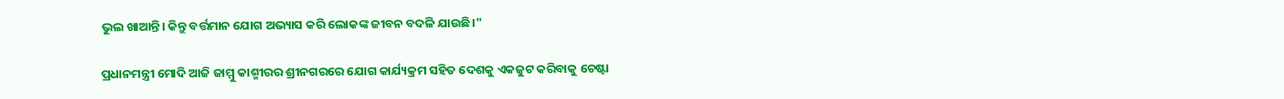ଭୁଲ ଖାଆନ୍ତି। କିନ୍ତୁ ବର୍ତ୍ତମାନ ଯୋଗ ଅଭ୍ୟାସ କରି ଲୋକଙ୍କ ଜୀବନ ବଦଳି ଯାଉଛି।"

ପ୍ରଧାନମନ୍ତ୍ରୀ ମୋଦି ଆଜି ଜାମ୍ମୁ କାଶ୍ମୀରର ଶ୍ରୀନଗରରେ ଯୋଗ କାର୍ଯ୍ୟକ୍ରମ ସହିତ ଦେଶକୁ ଏକଜୁଟ କରିବାକୁ ଚେଷ୍ଟା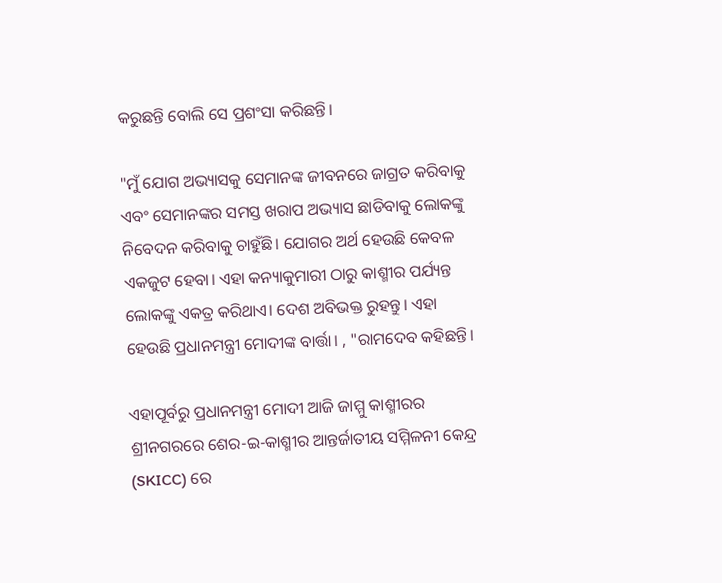କରୁଛନ୍ତି ବୋଲି ସେ ପ୍ରଶଂସା କରିଛନ୍ତି।

"ମୁଁ ଯୋଗ ଅଭ୍ୟାସକୁ ସେମାନଙ୍କ ଜୀବନରେ ଜାଗ୍ରତ କରିବାକୁ ଏବଂ ସେମାନଙ୍କର ସମସ୍ତ ଖରାପ ଅଭ୍ୟାସ ଛାଡିବାକୁ ଲୋକଙ୍କୁ ନିବେଦନ କରିବାକୁ ଚାହୁଁଛି। ଯୋଗର ଅର୍ଥ ହେଉଛି କେବଳ ଏକଜୁଟ ହେବା। ଏହା କନ୍ୟାକୁମାରୀ ଠାରୁ କାଶ୍ମୀର ପର୍ଯ୍ୟନ୍ତ ଲୋକଙ୍କୁ ଏକତ୍ର କରିଥାଏ। ଦେଶ ଅବିଭକ୍ତ ରୁହନ୍ତୁ। ଏହା ହେଉଛି ପ୍ରଧାନମନ୍ତ୍ରୀ ମୋଦୀଙ୍କ ବାର୍ତ୍ତା। , "ରାମଦେବ କହିଛନ୍ତି।

ଏହାପୂର୍ବରୁ ପ୍ରଧାନମନ୍ତ୍ରୀ ମୋଦୀ ଆଜି ଜାମ୍ମୁ କାଶ୍ମୀରର ଶ୍ରୀନଗରରେ ଶେର-ଇ-କାଶ୍ମୀର ଆନ୍ତର୍ଜାତୀୟ ସମ୍ମିଳନୀ କେନ୍ଦ୍ର (SKICC) ରେ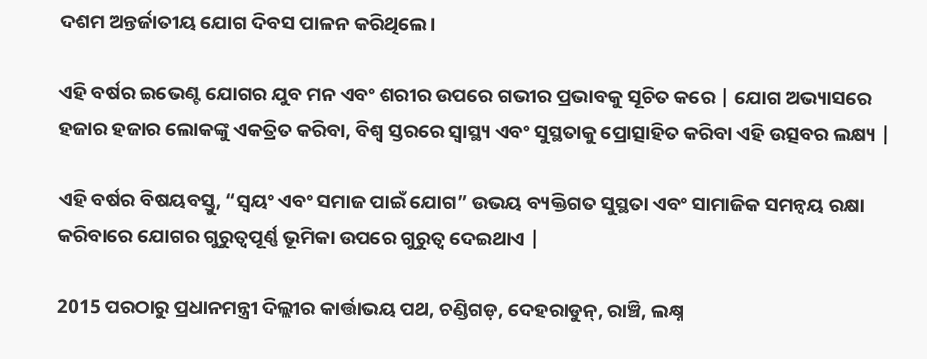ଦଶମ ଅନ୍ତର୍ଜାତୀୟ ଯୋଗ ଦିବସ ପାଳନ କରିଥିଲେ।

ଏହି ବର୍ଷର ଇଭେଣ୍ଟ ଯୋଗର ଯୁବ ମନ ଏବଂ ଶରୀର ଉପରେ ଗଭୀର ପ୍ରଭାବକୁ ସୂଚିତ କରେ | ଯୋଗ ଅଭ୍ୟାସରେ ହଜାର ହଜାର ଲୋକଙ୍କୁ ଏକତ୍ରିତ କରିବା, ବିଶ୍ୱ ସ୍ତରରେ ସ୍ୱାସ୍ଥ୍ୟ ଏବଂ ସୁସ୍ଥତାକୁ ପ୍ରୋତ୍ସାହିତ କରିବା ଏହି ଉତ୍ସବର ଲକ୍ଷ୍ୟ |

ଏହି ବର୍ଷର ବିଷୟବସ୍ତୁ, “ସ୍ୱୟଂ ଏବଂ ସମାଜ ପାଇଁ ଯୋଗ” ଉଭୟ ବ୍ୟକ୍ତିଗତ ସୁସ୍ଥତା ଏବଂ ସାମାଜିକ ସମନ୍ୱୟ ରକ୍ଷା କରିବାରେ ଯୋଗର ଗୁରୁତ୍ୱପୂର୍ଣ୍ଣ ଭୂମିକା ଉପରେ ଗୁରୁତ୍ୱ ଦେଇଥାଏ |

2015 ପରଠାରୁ ପ୍ରଧାନମନ୍ତ୍ରୀ ଦିଲ୍ଲୀର କାର୍ତ୍ତାଭୟ ପଥ, ଚଣ୍ଡିଗଡ଼, ଦେହରାଡୁନ୍, ରାଞ୍ଚି, ଲକ୍ଷ୍ନ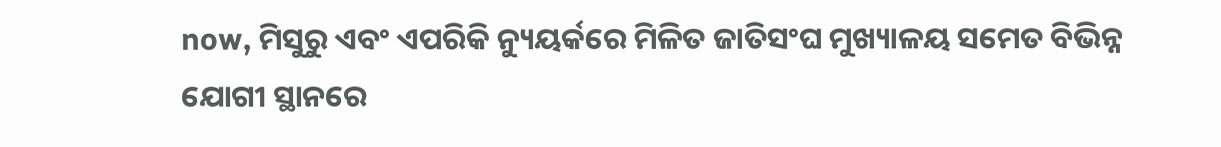now, ମିସୁରୁ ଏବଂ ଏପରିକି ନ୍ୟୁୟର୍କରେ ମିଳିତ ଜାତିସଂଘ ମୁଖ୍ୟାଳୟ ସମେତ ବିଭିନ୍ନ ଯୋଗୀ ସ୍ଥାନରେ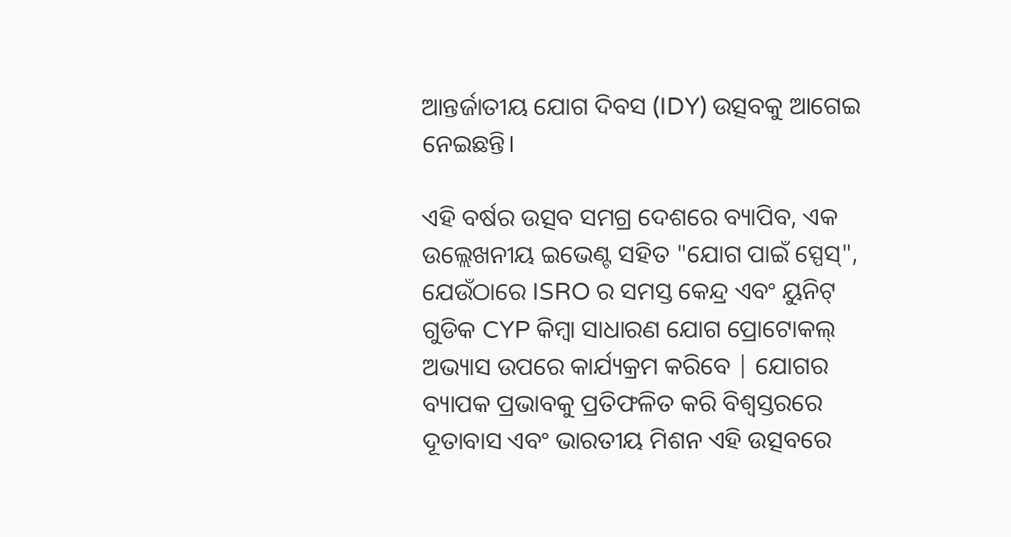ଆନ୍ତର୍ଜାତୀୟ ଯୋଗ ଦିବସ (IDY) ଉତ୍ସବକୁ ଆଗେଇ ନେଇଛନ୍ତି।

ଏହି ବର୍ଷର ଉତ୍ସବ ସମଗ୍ର ଦେଶରେ ବ୍ୟାପିବ, ଏକ ଉଲ୍ଲେଖନୀୟ ଇଭେଣ୍ଟ ସହିତ "ଯୋଗ ପାଇଁ ସ୍ପେସ୍", ଯେଉଁଠାରେ ISRO ର ସମସ୍ତ କେନ୍ଦ୍ର ଏବଂ ୟୁନିଟ୍ ଗୁଡିକ CYP କିମ୍ବା ସାଧାରଣ ଯୋଗ ପ୍ରୋଟୋକଲ୍ ଅଭ୍ୟାସ ଉପରେ କାର୍ଯ୍ୟକ୍ରମ କରିବେ | ଯୋଗର ବ୍ୟାପକ ପ୍ରଭାବକୁ ପ୍ରତିଫଳିତ କରି ବିଶ୍ୱସ୍ତରରେ ଦୂତାବାସ ଏବଂ ଭାରତୀୟ ମିଶନ ଏହି ଉତ୍ସବରେ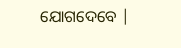ଯୋଗଦେବେ |